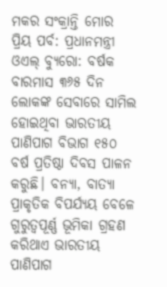ମକର ସଂକ୍ରାନ୍ତି ମୋର ପ୍ରିୟ ପର୍ବ: ପ୍ରଧାନମନ୍ତ୍ରୀ
ଓଏଲ୍ ବ୍ୟୁରୋ: ବର୍ଷକ ବାରମାସ ୩୬୫ ଦିନ ଲୋକଙ୍କ ସେବାରେ ସାମିଲ ହୋଇଥିବା ଭାରତୀୟ ପାଣିପାଗ ବିଭାଗ ୧୫୦ ବର୍ଷ ପ୍ରତିଷ୍ଠା ଦିବସ ପାଳନ କରୁଛି। ବନ୍ୟା, ବାତ୍ୟା ପ୍ରାକୃତିକ ବିପର୍ଯ୍ୟୟ ବେଳେ ଗୁରୁତ୍ୱପୂର୍ଣ୍ଣ ଭୂମିକା ଗ୍ରହଣ କରିଥାଏ ଭାରତୀୟ ପାଣିପାଗ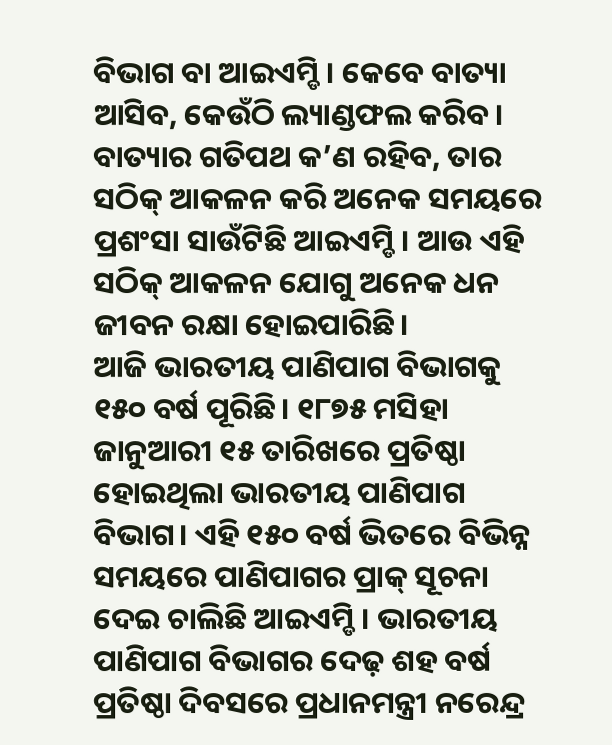ବିଭାଗ ବା ଆଇଏମ୍ଡି। କେବେ ବାତ୍ୟା ଆସିବ, କେଉଁଠି ଲ୍ୟାଣ୍ଡଫଲ କରିବ। ବାତ୍ୟାର ଗତିପଥ କ’ଣ ରହିବ, ତାର ସଠିକ୍ ଆକଳନ କରି ଅନେକ ସମୟରେ ପ୍ରଶଂସା ସାଉଁଟିଛି ଆଇଏମ୍ଡି। ଆଉ ଏହି ସଠିକ୍ ଆକଳନ ଯୋଗୁ ଅନେକ ଧନ ଜୀବନ ରକ୍ଷା ହୋଇପାରିଛି।
ଆଜି ଭାରତୀୟ ପାଣିପାଗ ବିଭାଗକୁ ୧୫୦ ବର୍ଷ ପୂରିଛି। ୧୮୭୫ ମସିହା ଜାନୁଆରୀ ୧୫ ତାରିଖରେ ପ୍ରତିଷ୍ଠା ହୋଇଥିଲା ଭାରତୀୟ ପାଣିପାଗ ବିଭାଗ। ଏହି ୧୫୦ ବର୍ଷ ଭିତରେ ବିଭିନ୍ନ ସମୟରେ ପାଣିପାଗର ପ୍ରାକ୍ ସୂଚନା ଦେଇ ଚାଲିଛି ଆଇଏମ୍ଡି। ଭାରତୀୟ ପାଣିପାଗ ବିଭାଗର ଦେଢ଼ ଶହ ବର୍ଷ ପ୍ରତିଷ୍ଠା ଦିବସରେ ପ୍ରଧାନମନ୍ତ୍ରୀ ନରେନ୍ଦ୍ର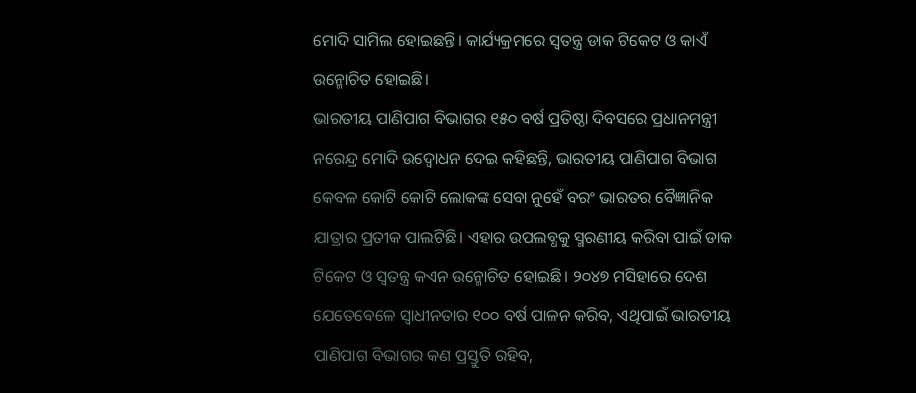ମୋଦି ସାମିଲ ହୋଇଛନ୍ତି। କାର୍ଯ୍ୟକ୍ରମରେ ସ୍ୱତନ୍ତ୍ର ଡାକ ଟିକେଟ ଓ କାଏଁ ଉନ୍ମୋଚିତ ହୋଇଛି।
ଭାରତୀୟ ପାଣିପାଗ ବିଭାଗର ୧୫୦ ବର୍ଷ ପ୍ରତିଷ୍ଠା ଦିବସରେ ପ୍ରଧାନମନ୍ତ୍ରୀ ନରେନ୍ଦ୍ର ମୋଦି ଉଦ୍ବୋଧନ ଦେଇ କହିଛନ୍ତି, ଭାରତୀୟ ପାଣିପାଗ ବିଭାଗ କେବଳ କୋଟି କୋଟି ଲୋକଙ୍କ ସେବା ନୁହେଁ ବରଂ ଭାରତର ବୈଜ୍ଞାନିକ ଯାତ୍ରାର ପ୍ରତୀକ ପାଲଟିଛି। ଏହାର ଉପଲବ୍ଧକୁ ସ୍ମରଣୀୟ କରିବା ପାଇଁ ଡାକ ଟିକେଟ ଓ ସ୍ୱତନ୍ତ୍ର କଏନ ଉନ୍ମୋଚିତ ହୋଇଛି। ୨୦୪୭ ମସିହାରେ ଦେଶ ଯେତେବେଳେ ସ୍ୱାଧୀନତାର ୧୦୦ ବର୍ଷ ପାଳନ କରିବ, ଏଥିପାଇଁ ଭାରତୀୟ ପାଣିପାଗ ବିଭାଗର କଣ ପ୍ରସ୍ତୁତି ରହିବ,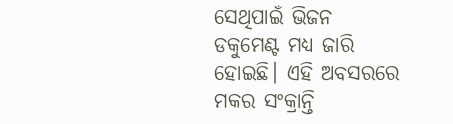ସେଥିପାଇଁ ଭିଜନ ଡକୁମେଣ୍ଟ ମଧ୍ୟ ଜାରି ହୋଇଛି। ଏହି ଅବସରରେ ମକର ସଂକ୍ରାନ୍ତି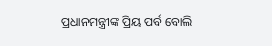ପ୍ରଧାନମନ୍ତ୍ରୀଙ୍କ ପ୍ରିୟ ପର୍ବ ବୋଲି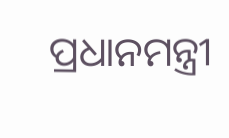ପ୍ରଧାନମନ୍ତ୍ରୀ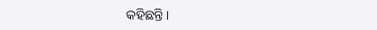କହିଛନ୍ତି।